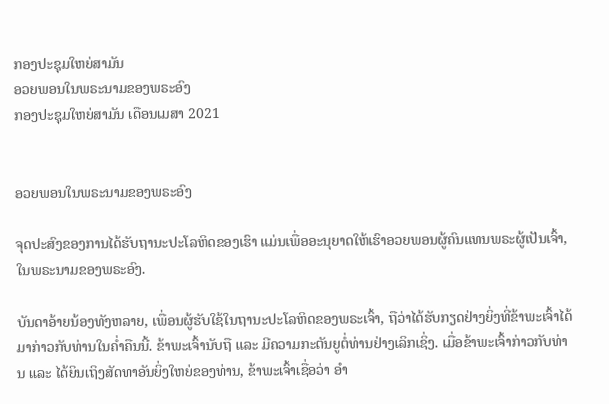ກອງປະຊຸມໃຫຍ່ສາມັນ
ອວຍພອນໃນພຣະນາມຂອງພຣະອົງ
ກອງປະຊຸມໃຫຍ່ສາມັນ ເດືອນເມສາ 2021


ອວຍພອນໃນພຣະນາມຂອງພຣະອົງ

ຈຸດປະສົງຂອງການໄດ້ຮັບຖານະປະໂລຫິດຂອງເຮົາ ແມ່ນເພື່ອອະນຸຍາດໃຫ້ເຮົາອວຍພອນຜູ້ຄົນແທນພຣະຜູ້ເປັນເຈົ້າ, ໃນພຣະນາມຂອງພຣະອົງ.

ບັນດາອ້າຍນ້ອງທັງຫລາຍ, ເພື່ອນຜູ້ຮັບໃຊ້ໃນຖານະປະໂລຫິດຂອງພຣະເຈົ້າ, ຖືວ່າໄດ້ຮັບກຽດຢ່າງຍິ່ງທີ່ຂ້າພະເຈົ້າໄດ້ມາກ່າວກັບທ່ານໃນຄ່ຳຄືນນີ້. ຂ້າພະເຈົ້ານັບຖື ແລະ ມີຄວາມກະຕັນຍູຕໍ່ທ່ານຢ່າງເລິກເຊິ່ງ. ເມື່ອຂ້າພະເຈົ້າກ່າວກັບທ່ານ ແລະ ໄດ້ຍິນເຖິງສັດທາອັນຍິ່ງໃຫຍ່ຂອງທ່ານ, ຂ້າພະເຈົ້າເຊື່ອວ່າ ອຳ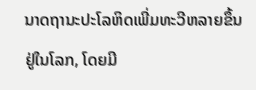ນາດຖານະປະໂລຫິດເພີ່ມທະວີຫລາຍຂຶ້ນຢູ່ໃນໂລກ, ໂດຍມີ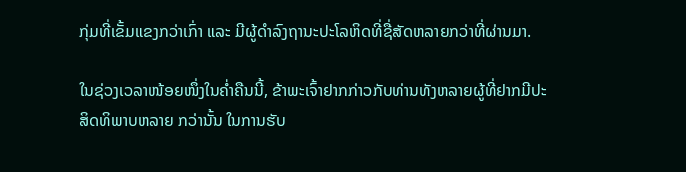ກຸ່ມທີ່ເຂັ້ມແຂງກວ່າເກົ່າ ແລະ ມີຜູ້ດຳລົງຖານະປະໂລຫິດທີ່ຊື່ສັດຫລາຍກວ່າທີ່ຜ່ານມາ.

ໃນຊ່ວງເວລາໜ້ອຍໜຶ່ງໃນຄ່ຳຄືນນີ້, ຂ້າພະເຈົ້າຢາກກ່າວກັບທ່ານທັງຫລາຍຜູ້ທີ່ຢາກມີປະສິດທິພາບຫລາຍ ກວ່ານັ້ນ ໃນການຮັບ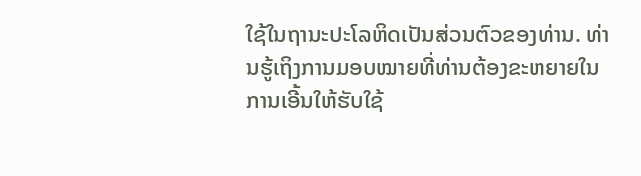ໃຊ້ໃນຖານະປະໂລຫິດເປັນສ່ວນຕົວຂອງທ່ານ. ທ່ານຮູ້ເຖິງການມອບໝາຍທີ່ທ່ານຕ້ອງຂະຫຍາຍໃນການເອີ້ນໃຫ້ຮັບໃຊ້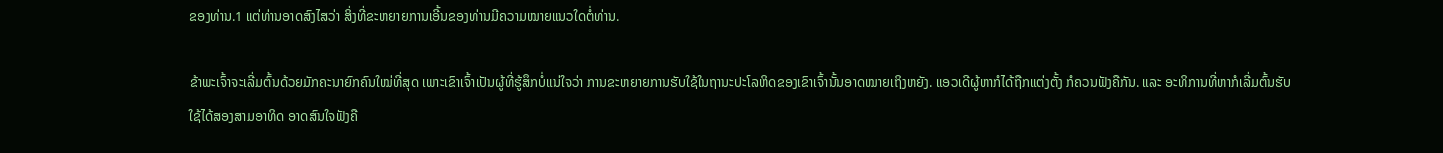ຂອງທ່ານ.1 ແຕ່ທ່ານອາດສົງໄສວ່າ ສິ່ງທີ່ຂະຫຍາຍການເອີ້ນຂອງທ່ານມີຄວາມໝາຍແນວໃດຕໍ່ທ່ານ.

ຂ້າພະເຈົ້າຈະເລີ່ມຕົ້ນດ້ວຍມັກຄະນາຍົກຄົນໃໝ່ທີ່ສຸດ ເພາະເຂົາເຈົ້າເປັນຜູ້ທີ່ຮູ້ສຶກບໍ່ແນ່ໃຈວ່າ ການຂະຫຍາຍການຮັບໃຊ້ໃນຖານະປະໂລຫິດຂອງເຂົາເຈົ້ານັ້ນອາດໝາຍເຖິງຫຍັງ. ແອວເດີຜູ້ຫາກໍໄດ້ຖືກແຕ່ງຕັ້ງ ກໍຄວນຟັງຄືກັນ. ແລະ ອະທິການທີ່ຫາກໍເລີ່ມຕົ້ນຮັບໃຊ້ໄດ້ສອງສາມອາທິດ ອາດສົນໃຈຟັງຄື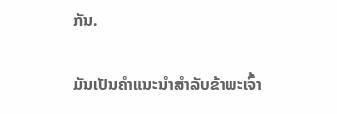ກັນ.

ມັນເປັນຄຳແນະນຳສຳລັບຂ້າພະເຈົ້າ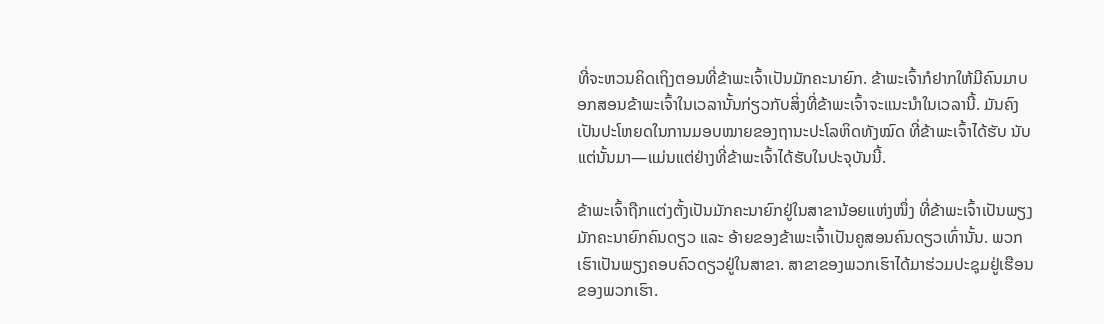ທີ່ຈະຫວນຄິດເຖິງຕອນທີ່ຂ້າພະເຈົ້າເປັນມັກຄະນາຍົກ. ຂ້າພະເຈົ້າກໍຢາກໃຫ້ມີຄົນມາບອກສອນຂ້າພະເຈົ້າໃນເວລານັ້ນກ່ຽວກັບສິ່ງທີ່ຂ້າພະເຈົ້າຈະແນະນຳໃນເວລານີ້. ມັນຄົງເປັນປະໂຫຍດໃນການມອບໝາຍຂອງຖານະປະໂລຫິດທັງໝົດ ທີ່ຂ້າພະເຈົ້າໄດ້ຮັບ ນັບແຕ່ນັ້ນມາ—ແມ່ນແຕ່ຢ່າງທີ່ຂ້າພະເຈົ້າໄດ້ຮັບໃນປະຈຸບັນນີ້.

ຂ້າພະເຈົ້າຖືກແຕ່ງຕັ້ງເປັນມັກຄະນາຍົກຢູ່ໃນສາຂານ້ອຍແຫ່ງໜຶ່ງ ທີ່ຂ້າພະເຈົ້າເປັນພຽງມັກຄະນາຍົກຄົນດຽວ ແລະ ອ້າຍຂອງຂ້າພະເຈົ້າເປັນຄູສອນຄົນດຽວເທົ່ານັ້ນ. ພວກເຮົາເປັນພຽງຄອບຄົວດຽວຢູ່ໃນສາຂາ. ສາຂາຂອງພວກເຮົາໄດ້ມາຮ່ວມປະຊຸມຢູ່ເຮືອນຂອງພວກເຮົາ.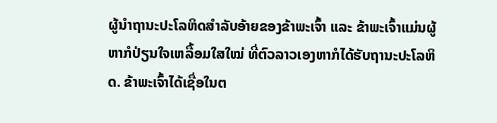ຜູ້ນຳຖານະປະໂລຫິດສຳລັບອ້າຍຂອງຂ້າພະເຈົ້າ ແລະ ຂ້າພະເຈົ້າແມ່ນຜູ້ຫາກໍປ່ຽນໃຈເຫລື້ອມໃສໃໝ່ ທີ່ຕົວລາວເອງຫາກໍໄດ້ຮັບຖານະປະໂລຫິດ. ຂ້າພະເຈົ້າໄດ້ເຊື່ອໃນຕ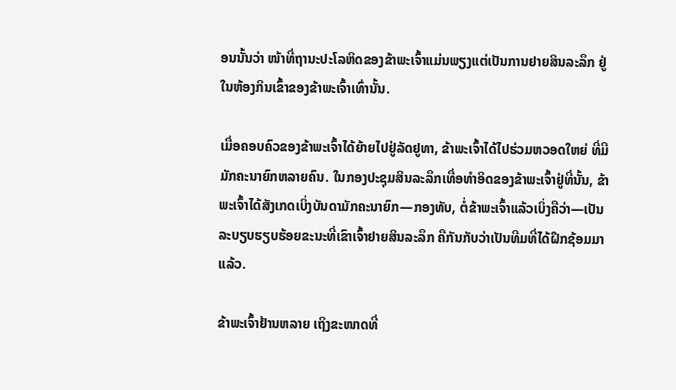ອນນັ້ນວ່າ ໜ້າທີ່ຖານະປະໂລຫິດຂອງຂ້າພະເຈົ້າແມ່ນພຽງແຕ່ເປັນການຢາຍສິນລະລຶກ ຢູ່ໃນຫ້ອງກິນເຂົ້າຂອງຂ້າພະເຈົ້າເທົ່ານັ້ນ.

ເມື່ອຄອບຄົວຂອງຂ້າພະເຈົ້າໄດ້ຍ້າຍໄປຢູ່ລັດຢູທາ, ຂ້າພະເຈົ້າໄດ້ໄປຮ່ວມຫວອດໃຫຍ່ ທີ່ມີມັກຄະນາຍົກຫລາຍຄົນ. ໃນກອງປະຊຸມສິນລະລຶກເທື່ອທຳອິດຂອງຂ້າພະເຈົ້າຢູ່ທີ່ນັ້ນ, ຂ້າພະເຈົ້າໄດ້ສັງເກດເບິ່ງບັນດາມັກຄະນາຍົກ—ກອງທັບ, ຕໍ່ຂ້າພະເຈົ້າແລ້ວເບິ່ງຄືວ່າ—ເປັນລະບຽບຮຽບຮ້ອຍຂະນະທີ່ເຂົາເຈົ້າຢາຍສິນລະລຶກ ຄືກັນກັບວ່າເປັນທີມທີ່ໄດ້ຝຶກຊ້ອມມາແລ້ວ.

ຂ້າພະເຈົ້າຢ້ານຫລາຍ ເຖິງຂະໜາດທີ່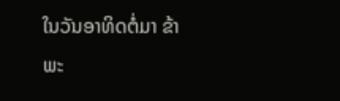ໃນວັນອາທິດຕໍ່ມາ ຂ້າພະ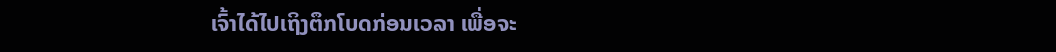ເຈົ້າໄດ້ໄປເຖິງຕຶກໂບດກ່ອນເວລາ ເພື່ອຈະ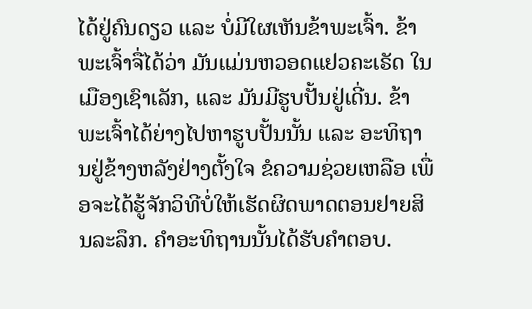ໄດ້ຢູ່ຄົນດຽວ ແລະ ບໍ່ມີໃຜເຫັນຂ້າພະເຈົ້າ. ຂ້າພະເຈົ້າຈື່ໄດ້ວ່າ ມັນແມ່ນຫວອດແຢວຄະເຣັດ ໃນເມືອງເຊົາເລັກ, ແລະ ມັນມີຮູບປັ້ນຢູ່ເດີ່ນ. ຂ້າພະເຈົ້າໄດ້ຍ່າງໄປຫາຮູບປັ້ນນັ້ນ ແລະ ອະທິຖານຢູ່ຂ້າງຫລັງຢ່າງຕັ້ງໃຈ ຂໍຄວາມຊ່ວຍເຫລືອ ເພື່ອຈະໄດ້ຮູ້ຈັກວິທີບໍ່ໃຫ້ເຮັດຜິດພາດຕອນຢາຍສິນລະລຶກ. ຄຳອະທິຖານນັ້ນໄດ້ຮັບຄຳຕອບ.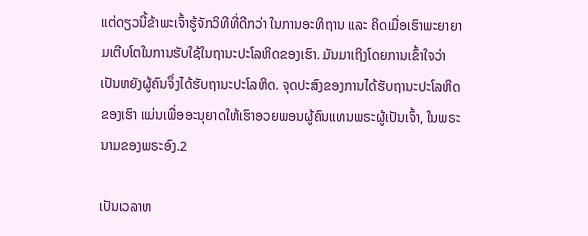ແຕ່ດຽວນີ້ຂ້າພະເຈົ້າຮູ້ຈັກວິທີທີ່ດີກວ່າ ໃນການອະທິຖານ ແລະ ຄິດເມື່ອເຮົາພະຍາຍາມເຕີບໂຕໃນການຮັບໃຊ້ໃນຖານະປະໂລຫິດຂອງເຮົາ. ມັນມາເຖິງໂດຍການເຂົ້າໃຈວ່າເປັນຫຍັງຜູ້ຄົນຈຶ່ງໄດ້ຮັບຖານະປະໂລຫິດ. ຈຸດປະສົງຂອງການໄດ້ຮັບຖານະປະໂລຫິດຂອງເຮົາ ແມ່ນເພື່ອອະນຸຍາດໃຫ້ເຮົາອວຍພອນຜູ້ຄົນແທນພຣະຜູ້ເປັນເຈົ້າ, ໃນພຣະນາມຂອງພຣະອົງ.2

ເປັນເວລາຫ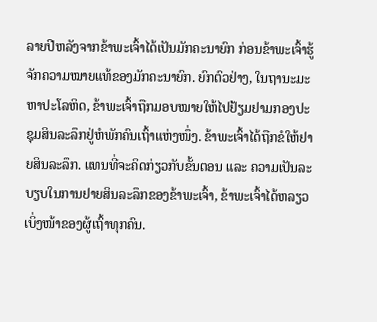ລາຍປີຫລັງຈາກຂ້າພະເຈົ້າໄດ້ເປັນມັກຄະນາຍົກ ກ່ອນຂ້າພະເຈົ້າຮູ້ຈັກຄວາມໝາຍແທ້ຂອງມັກຄະນາຍົກ. ຍົກຕົວຢ່າງ, ໃນຖານະມະຫາປະໂລຫິດ, ຂ້າພະເຈົ້າຖືກມອບໝາຍໃຫ້ໄປຢ້ຽມຢາມກອງປະຊຸມສິນລະລຶກຢູ່ຫໍພັກຄົນເຖົ້າແຫ່ງໜຶ່ງ. ຂ້າພະເຈົ້າໄດ້ຖືກຂໍໃຫ້ຢາຍສິນລະລຶກ. ແທນທີ່ຈະຄິດກ່ຽວກັບຂັ້ນຕອນ ແລະ ຄວາມເປັນລະບຽບໃນການຢາຍສິນລະລຶກຂອງຂ້າພະເຈົ້າ, ຂ້າພະເຈົ້າໄດ້ຫລຽວເບິ່ງໜ້າຂອງຜູ້ເຖົ້າທຸກຄົນ.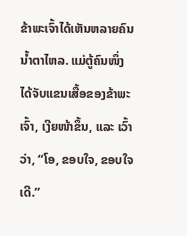ຂ້າພະເຈົ້າໄດ້ເຫັນຫລາຍຄົນນ້ຳຕາໄຫລ. ແມ່ຕູ້ຄົນໜຶ່ງໄດ້ຈັບແຂນເສື້ອຂອງຂ້າພະເຈົ້າ, ເງີຍໜ້າຂຶ້ນ, ແລະ ເວົ້າວ່າ, “ໂອ, ຂອບໃຈ, ຂອບໃຈເດີ.”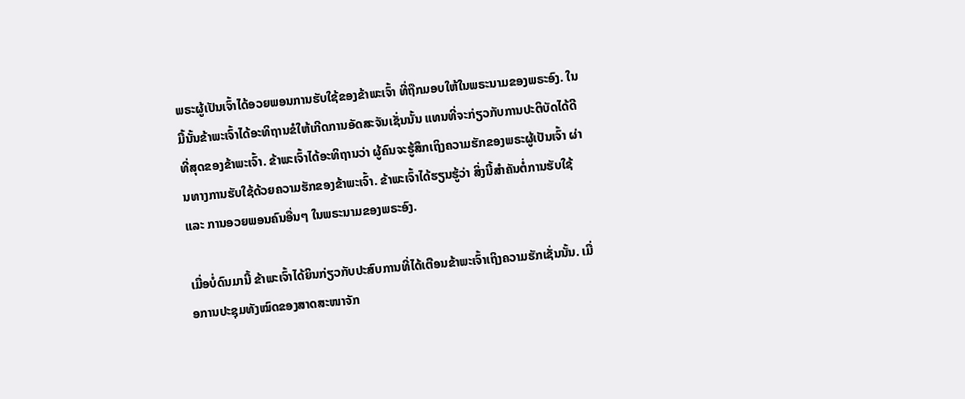ພຣະຜູ້ເປັນເຈົ້າໄດ້ອວຍພອນການຮັບໃຊ້ຂອງຂ້າພະເຈົ້າ ທີ່ຖືກມອບໃຫ້ໃນພຣະນາມຂອງພຣະອົງ. ໃນມື້ນັ້ນຂ້າພະເຈົ້າໄດ້ອະທິຖານຂໍໃຫ້ເກີດການອັດສະຈັນເຊັ່ນນັ້ນ ແທນທີ່ຈະກ່ຽວກັບການປະຕິບັດໄດ້ດີທີ່ສຸດຂອງຂ້າພະເຈົ້າ. ຂ້າພະເຈົ້າໄດ້ອະທິຖານວ່າ ຜູ້ຄົນຈະຮູ້ສຶກເຖິງຄວາມຮັກຂອງພຣະຜູ້ເປັນເຈົ້າ ຜ່ານທາງການຮັບໃຊ້ດ້ວຍຄວາມຮັກຂອງຂ້າພະເຈົ້າ. ຂ້າພະເຈົ້າໄດ້ຮຽນຮູ້ວ່າ ສິ່ງນີ້ສຳຄັນຕໍ່ການຮັບໃຊ້ ແລະ ການອວຍພອນຄົນອື່ນໆ ໃນພຣະນາມຂອງພຣະອົງ.

ເມື່ອບໍ່ດົນມານີ້ ຂ້າພະເຈົ້າໄດ້ຍິນກ່ຽວກັບປະສົບການທີ່ໄດ້ເຕືອນຂ້າພະເຈົ້າເຖິງຄວາມຮັກເຊັ່ນນັ້ນ. ເມື່ອການປະຊຸມທັງໝົດຂອງສາດສະໜາຈັກ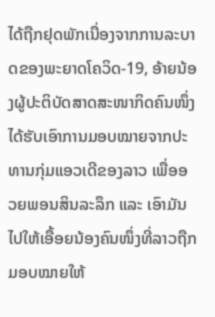ໄດ້ຖືກຢຸດພັກເນື່ອງຈາກການລະບາດຂອງພະຍາດໂຄວິດ-19, ອ້າຍນ້ອງຜູ້ປະຕິບັດສາດສະໜາກິດຄົນໜຶ່ງໄດ້ຮັບເອົາການມອບໝາຍຈາກປະທານກຸ່ມແອວເດີຂອງລາວ ເພື່ອອວຍພອນສິນລະລຶກ ແລະ ເອົາມັນໄປໃຫ້ເອື້ອຍນ້ອງຄົນໜຶ່ງທີ່ລາວຖືກມອບໝາຍໃຫ້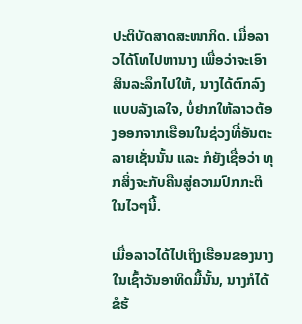ປະຕິບັດສາດສະໜາກິດ. ເມື່ອລາວໄດ້ໂທໄປຫານາງ ເພື່ອວ່າຈະເອົາສິນລະລຶກໄປໃຫ້, ນາງໄດ້ຕົກລົງແບບລັງເລໃຈ, ບໍ່ຢາກໃຫ້ລາວຕ້ອງອອກຈາກເຮືອນໃນຊ່ວງທີ່ອັນຕະລາຍເຊັ່ນນັ້ນ ແລະ ກໍຍັງເຊື່ອວ່າ ທຸກສິ່ງຈະກັບຄືນສູ່ຄວາມປົກກະຕິໃນໄວໆນີ້.

ເມື່ອລາວໄດ້ໄປເຖິງເຮືອນຂອງນາງ ໃນເຊົ້າວັນອາທິດມື້ນັ້ນ, ນາງກໍໄດ້ຂໍຮ້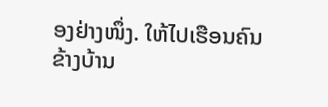ອງຢ່າງໜຶ່ງ. ໃຫ້ໄປເຮືອນຄົນຂ້າງບ້ານ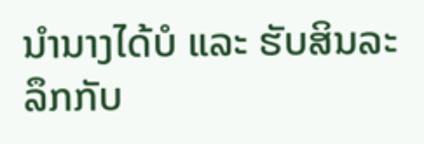ນຳນາງໄດ້ບໍ ແລະ ຮັບສິນລະລຶກກັບ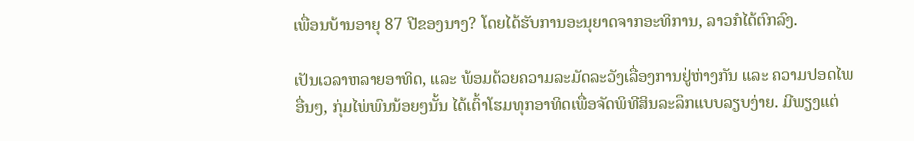ເພື່ອນບ້ານອາຍຸ 87 ປີຂອງນາງ? ໂດຍໄດ້ຮັບການອະນຸຍາດຈາກອະທິການ, ລາວກໍໄດ້ຕົກລົງ.

ເປັນເວລາຫລາຍອາທິດ, ແລະ ພ້ອມດ້ວຍຄວາມລະມັດລະວັງເລື່ອງການຢູ່ຫ່າງກັນ ແລະ ຄວາມປອດໄພອື່ນໆ, ກຸ່ມໄພ່ພົນນ້ອຍໆນັ້ນ ໄດ້ເຕົ້າໂຮມທຸກອາທິດເພື່ອຈັດພິທີສິນລະລຶກແບບລຽບງ່າຍ. ມີພຽງແຕ່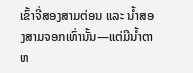ເຂົ້າຈີ່ສອງສາມຕ່ອນ ແລະ ນ້ຳສອງສາມຈອກເທົ່ານັ້ນ—ແຕ່ມີນ້ຳຕາຫ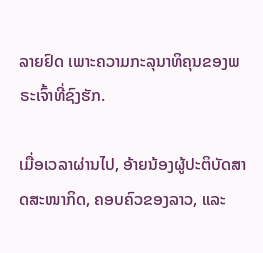ລາຍຢົດ ເພາະຄວາມກະລຸນາທິຄຸນຂອງພຣະເຈົ້າທີ່ຊົງຮັກ.

ເມື່ອເວລາຜ່ານໄປ, ອ້າຍນ້ອງຜູ້ປະຕິບັດສາດສະໜາກິດ, ຄອບຄົວຂອງລາວ, ແລະ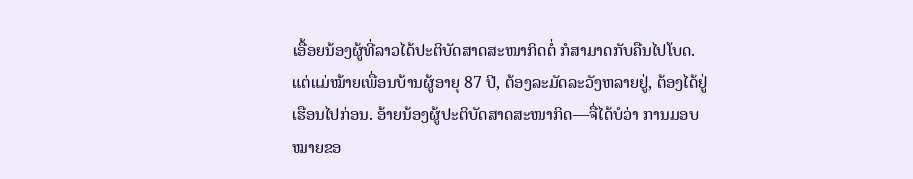ເອື້ອຍນ້ອງຜູ້ທີ່ລາວໄດ້ປະຕິບັດສາດສະໜາກິດຕໍ່ ກໍສາມາດກັບຄືນໄປໂບດ. ແຕ່ແມ່ໝ້າຍເພື່ອນບ້ານຜູ້ອາຍຸ 87 ປີ, ຕ້ອງລະມັດລະວັງຫລາຍຢູ່, ຕ້ອງໄດ້ຢູ່ເຮືອນໄປກ່ອນ. ອ້າຍນ້ອງຜູ້ປະຕິບັດສາດສະໜາກິດ—ຈື່ໄດ້ບໍວ່າ ການມອບໝາຍຂອ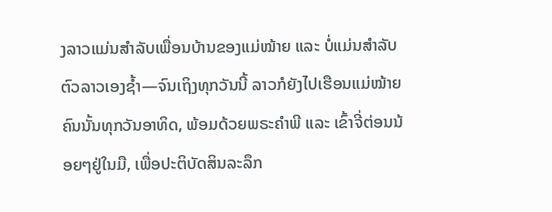ງລາວແມ່ນສຳລັບເພື່ອນບ້ານຂອງແມ່ໝ້າຍ ແລະ ບໍ່ແມ່ນສຳລັບຕົວລາວເອງຊ້ຳ—ຈົນເຖິງທຸກວັນນີ້ ລາວກໍຍັງໄປເຮືອນແມ່ໝ້າຍຄົນນັ້ນທຸກວັນອາທິດ, ພ້ອມດ້ວຍພຣະຄຳພີ ແລະ ເຂົ້າຈີ່ຕ່ອນນ້ອຍໆຢູ່ໃນມື, ເພື່ອປະຕິບັດສິນລະລຶກ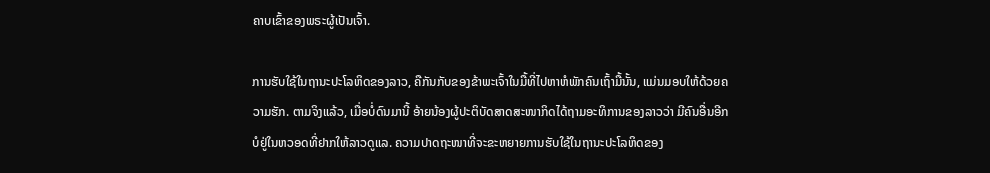ຄາບເຂົ້າຂອງພຣະຜູ້ເປັນເຈົ້າ.

ການຮັບໃຊ້ໃນຖານະປະໂລຫິດຂອງລາວ, ຄືກັນກັບຂອງຂ້າພະເຈົ້າໃນມື້ທີ່ໄປຫາຫໍພັກຄົນເຖົ້າມື້ນັ້ນ, ແມ່ນມອບໃຫ້ດ້ວຍຄວາມຮັກ. ຕາມຈິງແລ້ວ, ເມື່ອບໍ່ດົນມານີ້ ອ້າຍນ້ອງຜູ້ປະຕິບັດສາດສະໜາກິດໄດ້ຖາມອະທິການຂອງລາວວ່າ ມີຄົນອື່ນອີກບໍຢູ່ໃນຫວອດທີ່ຢາກໃຫ້ລາວດູແລ. ຄວາມປາດຖະໜາທີ່ຈະຂະຫຍາຍການຮັບໃຊ້ໃນຖານະປະໂລຫິດຂອງ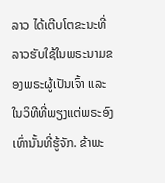ລາວ ໄດ້ເຕີບໂຕຂະນະທີ່ລາວຮັບໃຊ້ໃນພຣະນາມຂອງພຣະຜູ້ເປັນເຈົ້າ ແລະ ໃນວິທີທີ່ພຽງແຕ່ພຣະອົງເທົ່ານັ້ນທີ່ຮູ້ຈັກ. ຂ້າພະ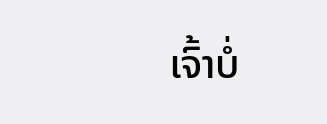ເຈົ້າບໍ່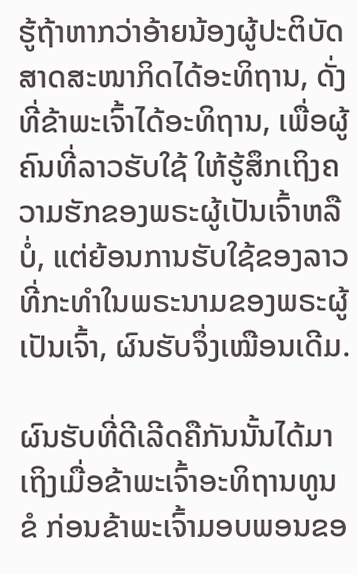ຮູ້ຖ້າຫາກວ່າອ້າຍນ້ອງຜູ້ປະຕິບັດສາດສະໜາກິດໄດ້ອະທິຖານ, ດັ່ງທີ່ຂ້າພະເຈົ້າໄດ້ອະທິຖານ, ເພື່ອຜູ້ຄົນທີ່ລາວຮັບໃຊ້ ໃຫ້ຮູ້ສຶກເຖິງຄວາມຮັກຂອງພຣະຜູ້ເປັນເຈົ້າຫລືບໍ່, ແຕ່ຍ້ອນການຮັບໃຊ້ຂອງລາວ ທີ່ກະທຳໃນພຣະນາມຂອງພຣະຜູ້ເປັນເຈົ້າ, ຜົນຮັບຈຶ່ງເໝືອນເດີມ.

ຜົນຮັບທີ່ດີເລີດຄືກັນນັ້ນໄດ້ມາເຖິງເມື່ອຂ້າພະເຈົ້າອະທິຖານທູນຂໍ ກ່ອນຂ້າພະເຈົ້າມອບພອນຂອ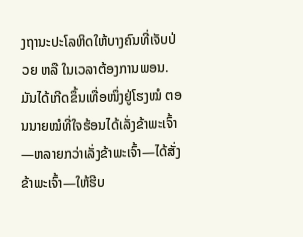ງຖານະປະໂລຫິດໃຫ້ບາງຄົນທີ່ເຈັບປ່ວຍ ຫລື ໃນເວລາຕ້ອງການພອນ. ມັນໄດ້ເກີດຂຶ້ນເທື່ອໜຶ່ງຢູ່ໂຮງໝໍ ຕອນນາຍໝໍທີ່ໃຈຮ້ອນໄດ້ເລັ່ງຂ້າພະເຈົ້າ—ຫລາຍກວ່າເລັ່ງຂ້າພະເຈົ້າ—ໄດ້ສັ່ງ ຂ້າພະເຈົ້າ—ໃຫ້ຮີບ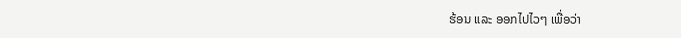ຮ້ອນ ແລະ ອອກໄປໄວໆ ເພື່ອວ່າ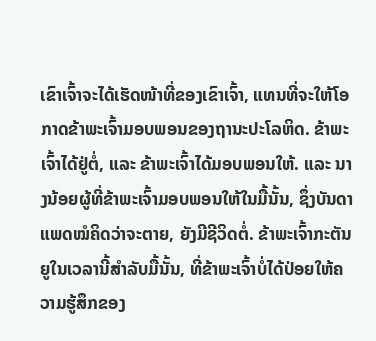ເຂົາເຈົ້າຈະໄດ້ເຮັດໜ້າທີ່ຂອງເຂົາເຈົ້າ, ແທນທີ່ຈະໃຫ້ໂອກາດຂ້າພະເຈົ້າມອບພອນຂອງຖານະປະໂລຫິດ. ຂ້າພະເຈົ້າໄດ້ຢູ່ຕໍ່, ແລະ ຂ້າພະເຈົ້າໄດ້ມອບພອນໃຫ້. ແລະ ນາງນ້ອຍຜູ້ທີ່ຂ້າພະເຈົ້າມອບພອນໃຫ້ໃນມື້ນັ້ນ, ຊຶ່ງບັນດາແພດໝໍຄິດວ່າຈະຕາຍ, ຍັງມີຊີວິດຕໍ່. ຂ້າພະເຈົ້າກະຕັນຍູໃນເວລານີ້ສຳລັບມື້ນັ້ນ, ທີ່ຂ້າພະເຈົ້າບໍ່ໄດ້ປ່ອຍໃຫ້ຄວາມຮູ້ສຶກຂອງ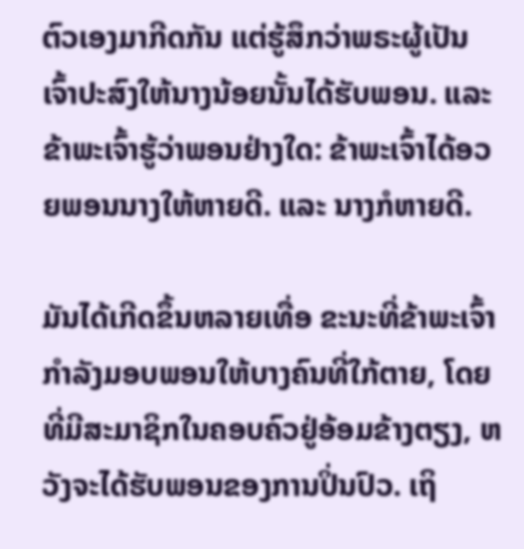ຕົວເອງມາກີດກັນ ແຕ່ຮູ້ສຶກວ່າພຣະຜູ້ເປັນເຈົ້າປະສົງໃຫ້ນາງນ້ອຍນັ້ນໄດ້ຮັບພອນ. ແລະ ຂ້າພະເຈົ້າຮູ້ວ່າພອນຢ່າງໃດ: ຂ້າພະເຈົ້າໄດ້ອວຍພອນນາງໃຫ້ຫາຍດີ. ແລະ ນາງກໍຫາຍດີ.

ມັນໄດ້ເກີດຂຶ້ນຫລາຍເທື່ອ ຂະນະທີ່ຂ້າພະເຈົ້າກຳລັງມອບພອນໃຫ້ບາງຄົນທີ່ໃກ້ຕາຍ, ໂດຍທີ່ມີສະມາຊິກໃນຄອບຄົວຢູ່ອ້ອມຂ້າງຕຽງ, ຫວັງຈະໄດ້ຮັບພອນຂອງການປິ່ນປົວ. ເຖິ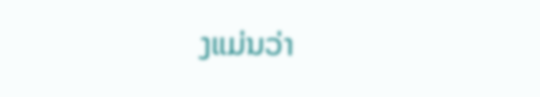ງແມ່ນວ່າ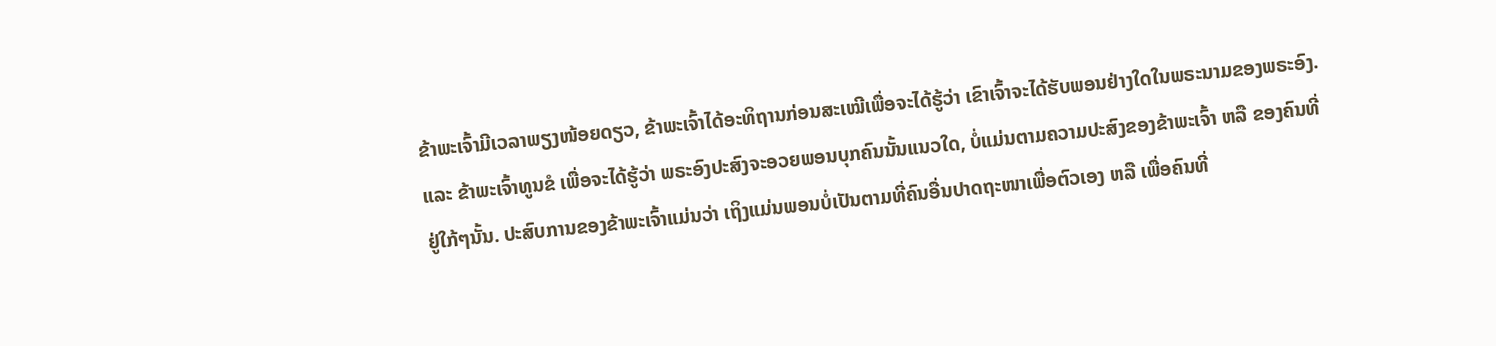ຂ້າພະເຈົ້າມີເວລາພຽງໜ້ອຍດຽວ, ຂ້າພະເຈົ້າໄດ້ອະທິຖານກ່ອນສະເໝີເພື່ອຈະໄດ້ຮູ້ວ່າ ເຂົາເຈົ້າຈະໄດ້ຮັບພອນຢ່າງໃດໃນພຣະນາມຂອງພຣະອົງ. ແລະ ຂ້າພະເຈົ້າທູນຂໍ ເພື່ອຈະໄດ້ຮູ້ວ່າ ພຣະອົງປະສົງຈະອວຍພອນບຸກຄົນນັ້ນແນວໃດ, ບໍ່ແມ່ນຕາມຄວາມປະສົງຂອງຂ້າພະເຈົ້າ ຫລື ຂອງຄົນທີ່ຢູ່ໃກ້ໆນັ້ນ. ປະສົບການຂອງຂ້າພະເຈົ້າແມ່ນວ່າ ເຖິງແມ່ນພອນບໍ່ເປັນຕາມທີ່ຄົນອື່ນປາດຖະໜາເພື່ອຕົວເອງ ຫລື ເພື່ອຄົນທີ່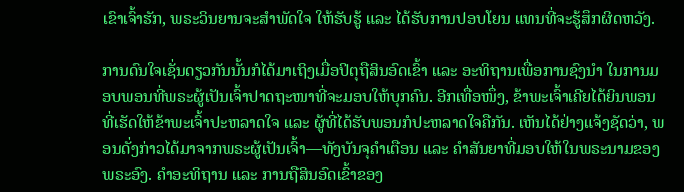ເຂົາເຈົ້າຮັກ, ພຣະວິນຍານຈະສຳພັດໃຈ ໃຫ້ຮັບຮູ້ ແລະ ໄດ້ຮັບການປອບໂຍນ ແທນທີ່ຈະຮູ້ສຶກຜິດຫວັງ.

ການດົນໃຈເຊັ່ນດຽວກັນນັ້ນກໍໄດ້ມາເຖິງເມື່ອປິຕຸຖືສິນອົດເຂົ້າ ແລະ ອະທິຖານເພື່ອການຊົງນຳ ໃນການມອບພອນທີ່ພຣະຜູ້ເປັນເຈົ້າປາດຖະໜາທີ່ຈະມອບໃຫ້ບຸກຄົນ. ອີກເທື່ອໜຶ່ງ, ຂ້າພະເຈົ້າເຄີຍໄດ້ຍິນພອນທີ່ເຮັດໃຫ້ຂ້າພະເຈົ້າປະຫລາດໃຈ ແລະ ຜູ້ທີ່ໄດ້ຮັບພອນກໍປະຫລາດໃຈຄືກັນ. ເຫັນໄດ້ຢ່າງແຈ້ງຊັດວ່າ, ພອນດັ່ງກ່າວໄດ້ມາຈາກພຣະຜູ້ເປັນເຈົ້າ—ທັງບັນຈຸຄຳເຕືອນ ແລະ ຄຳສັນຍາທີ່ມອບໃຫ້ໃນພຣະນາມຂອງພຣະອົງ. ຄຳອະທິຖານ ແລະ ການຖືສິນອົດເຂົ້າຂອງ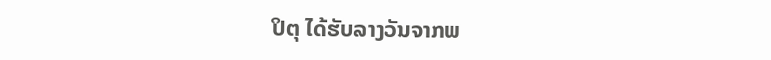ປິຕຸ ໄດ້ຮັບລາງວັນຈາກພ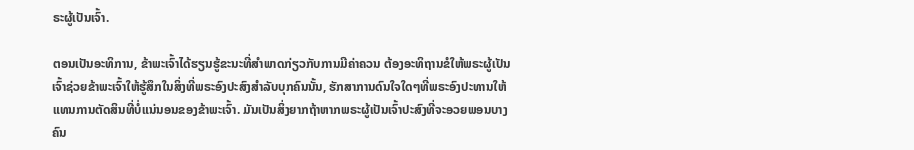ຣະຜູ້ເປັນເຈົ້າ.

ຕອນເປັນອະທິການ, ຂ້າພະເຈົ້າໄດ້ຮຽນຮູ້ຂະນະທີ່ສຳພາດກ່ຽວກັບການມີຄ່າຄວນ ຕ້ອງອະທິຖານຂໍໃຫ້ພຣະຜູ້ເປັນເຈົ້າຊ່ວຍຂ້າພະເຈົ້າໃຫ້ຮູ້ສຶກໃນສິ່ງທີ່ພຣະອົງປະສົງສຳລັບບຸກຄົນນັ້ນ, ຮັກສາການດົນໃຈໃດໆທີ່ພຣະອົງປະທານໃຫ້ແທນການຕັດສິນທີ່ບໍ່ແນ່ນອນຂອງຂ້າພະເຈົ້າ. ມັນເປັນສິ່ງຍາກຖ້າຫາກພຣະຜູ້ເປັນເຈົ້າປະສົງທີ່ຈະອວຍພອນບາງຄົນ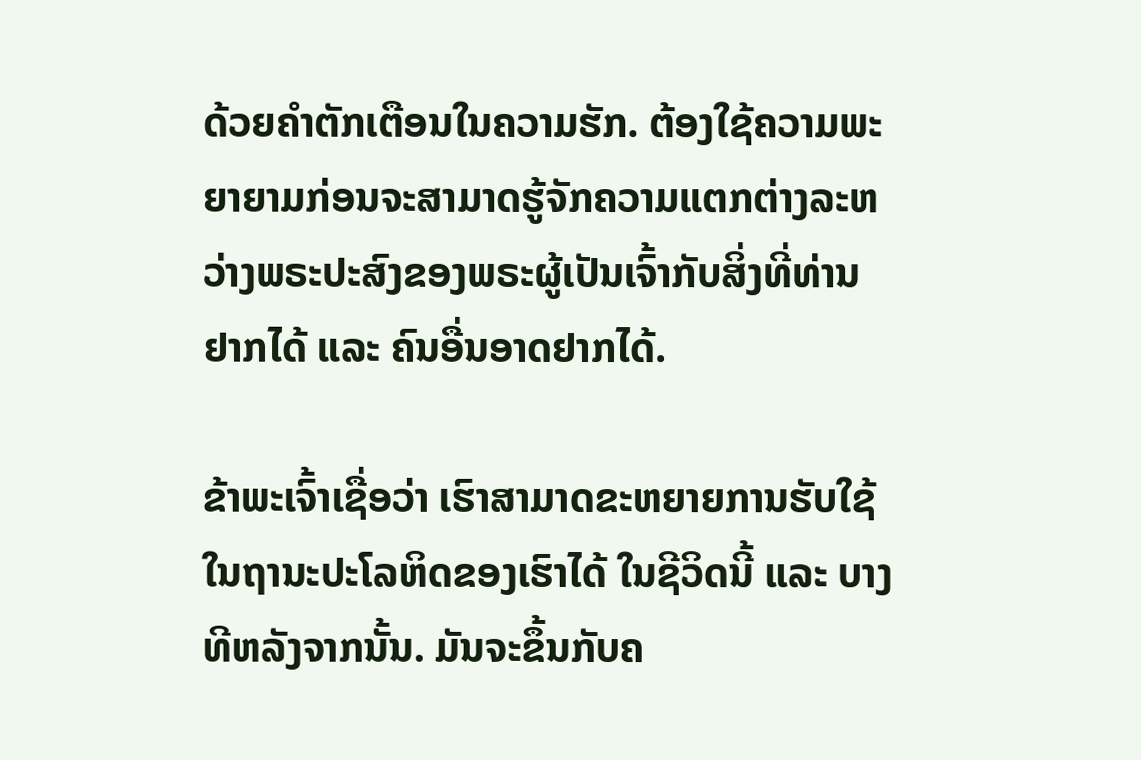ດ້ວຍຄຳຕັກເຕືອນໃນຄວາມຮັກ. ຕ້ອງໃຊ້ຄວາມພະຍາຍາມກ່ອນຈະສາມາດຮູ້ຈັກຄວາມແຕກຕ່າງລະຫວ່າງພຣະປະສົງຂອງພຣະຜູ້ເປັນເຈົ້າກັບສິ່ງທີ່ທ່ານຢາກໄດ້ ແລະ ຄົນອື່ນອາດຢາກໄດ້.

ຂ້າພະເຈົ້າເຊື່ອວ່າ ເຮົາສາມາດຂະຫຍາຍການຮັບໃຊ້ໃນຖານະປະໂລຫິດຂອງເຮົາໄດ້ ໃນຊີວິດນີ້ ແລະ ບາງທີຫລັງຈາກນັ້ນ. ມັນຈະຂຶ້ນກັບຄ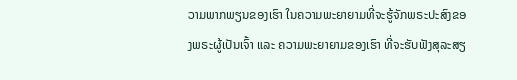ວາມພາກພຽນຂອງເຮົາ ໃນຄວາມພະຍາຍາມທີ່ຈະຮູ້ຈັກພຣະປະສົງຂອງພຣະຜູ້ເປັນເຈົ້າ ແລະ ຄວາມພະຍາຍາມຂອງເຮົາ ທີ່ຈະຮັບຟັງສຸລະສຽ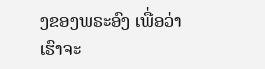ງຂອງພຣະອົງ ເພື່ອວ່າເຮົາຈະ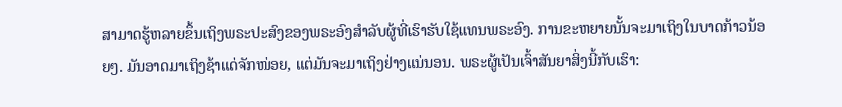ສາມາດຮູ້ຫລາຍຂຶ້ນເຖິງພຣະປະສົງຂອງພຣະອົງສຳລັບຜູ້ທີ່ເຮົາຮັບໃຊ້ແທນພຣະອົງ. ການຂະຫຍາຍນັ້ນຈະມາເຖິງໃນບາດກ້າວນ້ອຍໆ. ມັນອາດມາເຖິງຊ້າແດ່ຈັກໜ່ອຍ, ແຕ່ມັນຈະມາເຖິງຢ່າງແນ່ນອນ. ພຣະຜູ້ເປັນເຈົ້າສັນຍາສິ່ງນີ້ກັບເຮົາ: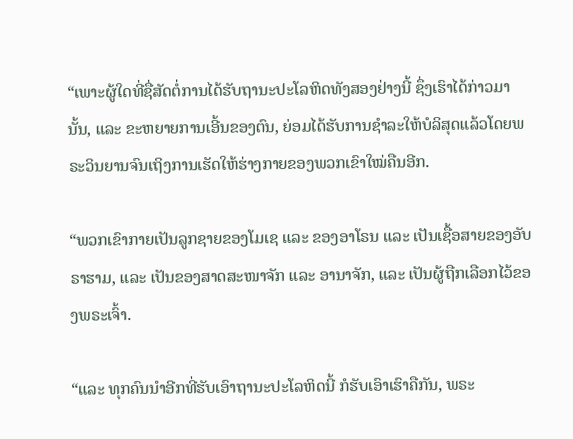“ເພາະຜູ້ໃດທີ່ຊື່ສັດຕໍ່ການໄດ້ຮັບຖານະປະໂລຫິດທັງສອງຢ່າງນີ້ ຊຶ່ງເຮົາໄດ້ກ່າວມານັ້ນ, ແລະ ຂະຫຍາຍການເອີ້ນຂອງຕົນ, ຍ່ອມໄດ້ຮັບການຊຳລະໃຫ້ບໍລິສຸດແລ້ວໂດຍພຣະວິນຍານຈົນເຖິງການເຮັດໃຫ້ຮ່າງກາຍຂອງພວກເຂົາໃໝ່ຄືນອີກ.

“ພວກເຂົາກາຍເປັນລູກຊາຍຂອງໂມເຊ ແລະ ຂອງອາໂຣນ ແລະ ເປັນເຊື້ອສາຍຂອງອັບຣາຮາມ, ແລະ ເປັນຂອງສາດສະໜາຈັກ ແລະ ອານາຈັກ, ແລະ ເປັນຜູ້ຖືກເລືອກໄວ້ຂອງພຣະເຈົ້າ.

“ແລະ ທຸກຄົນນຳອີກທີ່ຮັບເອົາຖານະປະໂລຫິດນີ້ ກໍຮັບເອົາເຮົາຄືກັນ, ພຣະ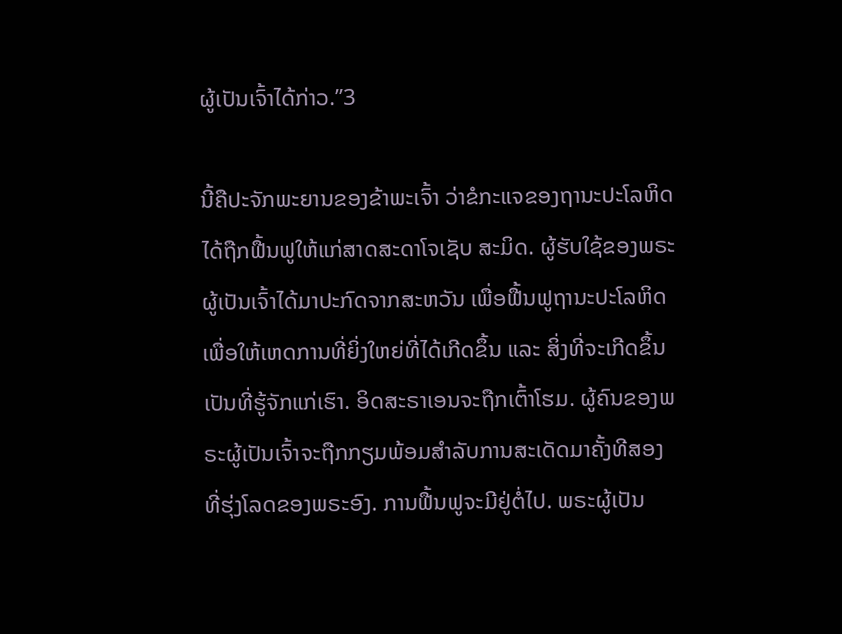ຜູ້ເປັນເຈົ້າໄດ້ກ່າວ.”3

ນີ້ຄືປະຈັກພະຍານຂອງຂ້າພະເຈົ້າ ວ່າຂໍກະແຈຂອງຖານະປະໂລຫິດໄດ້ຖືກຟື້ນຟູໃຫ້ແກ່ສາດສະດາໂຈເຊັບ ສະມິດ. ຜູ້ຮັບໃຊ້ຂອງພຣະຜູ້ເປັນເຈົ້າໄດ້ມາປະກົດຈາກສະຫວັນ ເພື່ອຟື້ນຟູຖານະປະໂລຫິດ ເພື່ອໃຫ້ເຫດການທີ່ຍິ່ງໃຫຍ່ທີ່ໄດ້ເກີດຂຶ້ນ ແລະ ສິ່ງທີ່ຈະເກີດຂຶ້ນເປັນທີ່ຮູ້ຈັກແກ່ເຮົາ. ອິດສະຣາເອນຈະຖືກເຕົ້າໂຮມ. ຜູ້ຄົນຂອງພຣະຜູ້ເປັນເຈົ້າຈະຖືກກຽມພ້ອມສຳລັບການສະເດັດມາຄັ້ງທີສອງທີ່ຮຸ່ງໂລດຂອງພຣະອົງ. ການຟື້ນຟູຈະມີຢູ່ຕໍ່ໄປ. ພຣະຜູ້ເປັນ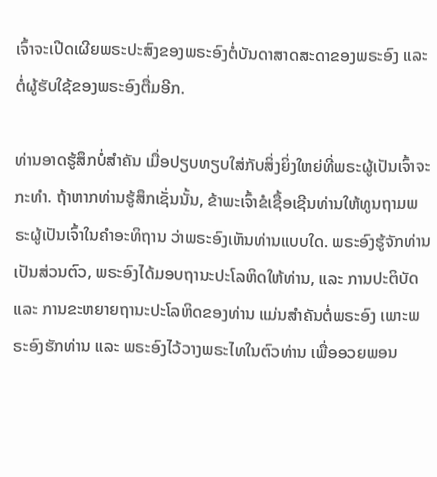ເຈົ້າຈະເປີດເຜີຍພຣະປະສົງຂອງພຣະອົງຕໍ່ບັນດາສາດສະດາຂອງພຣະອົງ ແລະ ຕໍ່ຜູ້ຮັບໃຊ້ຂອງພຣະອົງຕື່ມອີກ.

ທ່ານອາດຮູ້ສຶກບໍ່ສຳຄັນ ເມື່ອປຽບທຽບໃສ່ກັບສິ່ງຍິ່ງໃຫຍ່ທີ່ພຣະຜູ້ເປັນເຈົ້າຈະກະທຳ. ຖ້າຫາກທ່ານຮູ້ສຶກເຊັ່ນນັ້ນ, ຂ້າພະເຈົ້າຂໍເຊື້ອເຊີນທ່ານໃຫ້ທູນຖາມພຣະຜູ້ເປັນເຈົ້າໃນຄຳອະທິຖານ ວ່າພຣະອົງເຫັນທ່ານແບບໃດ. ພຣະອົງຮູ້ຈັກທ່ານເປັນສ່ວນຕົວ, ພຣະອົງໄດ້ມອບຖານະປະໂລຫິດໃຫ້ທ່ານ, ແລະ ການປະຕິບັດ ແລະ ການຂະຫຍາຍຖານະປະໂລຫິດຂອງທ່ານ ແມ່ນສຳຄັນຕໍ່ພຣະອົງ ເພາະພຣະອົງຮັກທ່ານ ແລະ ພຣະອົງໄວ້ວາງພຣະໄທໃນຕົວທ່ານ ເພື່ອອວຍພອນ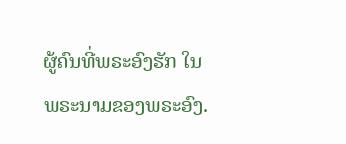ຜູ້ຄົນທີ່ພຣະອົງຮັກ ໃນພຣະນາມຂອງພຣະອົງ.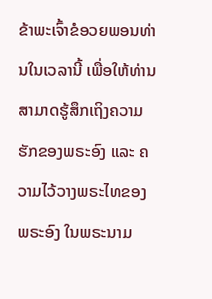ຂ້າພະເຈົ້າຂໍອວຍພອນທ່ານໃນເວລານີ້ ເພື່ອໃຫ້ທ່ານສາມາດຮູ້ສຶກເຖິງຄວາມຮັກຂອງພຣະອົງ ແລະ ຄວາມໄວ້ວາງພຣະໄທຂອງພຣະອົງ ໃນພຣະນາມ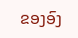ຂອງອົງ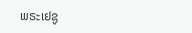ພຣະເຢຊູ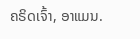ຄຣິດເຈົ້າ, ອາແມນ.